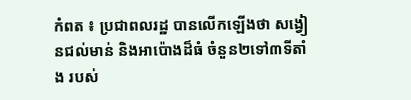កំពត ៖ ប្រជាពលរដ្ឋ បានលើកឡើងថា សង្វៀនជល់មាន់ និងអាប៉ោងដ៏ធំ ចំនួន២ទៅ៣ទីតាំង របស់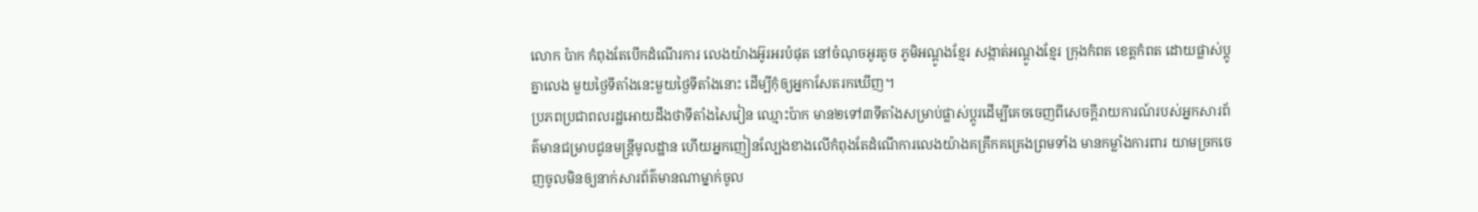លោក ប៉ាក កំពុងតែបើកដំណើរការ លេងយ៉ាងអ៊ូរអរបំផុត នៅចំណុចអូរតូច ភូមិអណ្ដូងខ្មែរ សង្កាត់អណ្ដូងខ្មែរ ក្រុងកំពត ខេត្តកំពត ដោយផ្លាស់ប្តូគ្នាលេង មួយថ្ងៃទីតាំងនេះមួយថ្ងៃទីតាំងនោះ ដើម្បីកុំឲ្យអ្នកាសែតរកឃើញ។
ប្រភពប្រជាពលរដ្ឋអោយដឹងថាទីតាំងសៃវៀន ឈ្មោះប៉ាក មាន២ទៅ៣ទីតាំងសម្រាប់ផ្លាស់ប្តូរដើម្បីគេចចេញពីសេចក្តីរាយការណ៍របស់អ្នកសារព័ត៌មានជម្រាបជូនមន្រ្តីមូលដ្ឋាន ហើយអ្នកញៀនល្បែងខាងលើកំពុងតែដំណើការលេងយ៉ាងគគ្រឹកគគ្រេងព្រមទាំង មានកម្លាំងការពារ យាមច្រកចេញចូលមិនឲ្យនាក់សារព័ត៌មានណាម្នាក់ចូល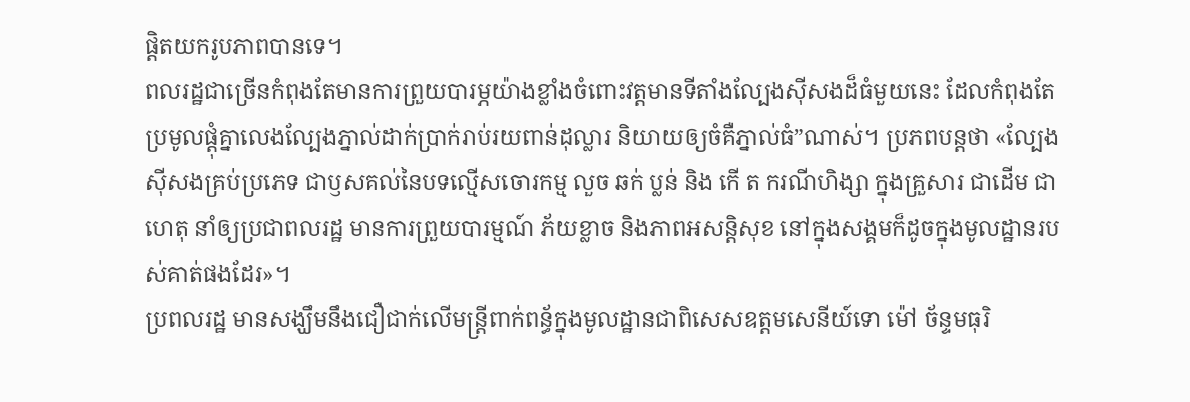ផ្តិតយករូបភាពបានទេ។
ពលរដ្ឋជាច្រើនកំពុងតែមានការព្រួយបារម្ភយ៉ាងខ្លាំងចំពោះវត្តមានទីតាំងល្បែងស៊ីសងដ៏ធំមួយនេះ ដែលកំពុងតែប្រមូលផ្ដុំគ្នាលេងល្បែងភ្នាល់ដាក់ប្រាក់រាប់រយពាន់ដុល្លារ និយាយឲ្យចំគឺភ្នាល់ធំ”ណាស់។ ប្រភពបន្តថា «ល្បែងស៊ីសងគ្រប់ប្រភេទ ជាឫសគល់នៃបទល្មើសចោរកម្ម លួច ឆក់ ប្លន់ និង កើ ត ករណីហិង្សា ក្នុងគ្រួសារ ជាដើម ជាហេតុ នាំឲ្យប្រជាពលរដ្ឋ មានការព្រួយបារម្មណ៍ ភ័យខ្លាច និងភាពអសន្តិសុខ នៅក្នុងសង្គមក៏ដូចក្នុងមូលដ្ឋានរបស់គាត់ផងដែរ»។
ប្រពលរដ្ឋ មានសង្ឃឹមនឹងជឿជាក់លើមន្ត្រីពាក់ពន្ធ័ក្នុងមូលដ្ឋានជាពិសេសឧត្តមសេនីយ៍ទោ ម៉ៅ ច័ន្ទមធុរិ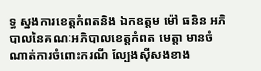ទ្ធ ស្នងការខេត្ដកំពតនិង ឯកឧត្តម ម៉ៅ ធនិន អភិបាលនៃគណៈអភិបាលខេត្តកំពត មេត្តា មានចំណាត់ការចំពោះករណី ល្បែងស៊ីសងខាង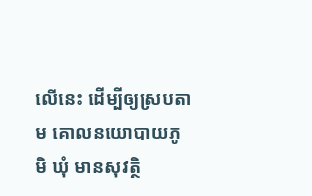លើនេះ ដើម្បីឲ្យស្របតាម គោលនយោបាយភូមិ ឃុំ មានសុវត្ថិ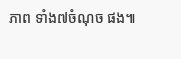ភាព ទាំង៧ចំណុច ផង៕